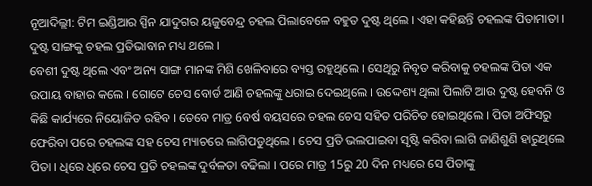ନୂଆଦିଲ୍ଲୀ: ଟିମ ଇଣ୍ଡିଆର ସ୍ପିନ ଯାଦୁଗର ୟଜୁବେନ୍ଦ୍ର ଚହଲ ପିଲାବେଳେ ବହୁତ ଦୁଷ୍ଟ ଥିଲେ । ଏହା କହିଛନ୍ତି ଚହଲଙ୍କ ପିତାମାତା । ଦୁଷ୍ଟ ସାଙ୍ଗକୁ ଚହଲ ପ୍ରତିଭାବାନ ମଧ୍ୟ ଥଲେ ।
ବେଶୀ ଦୁଷ୍ଟ ଥିଲେ ଏବଂ ଅନ୍ୟ ସାଙ୍ଗ ମାନଙ୍କ ମିଶି ଖେଳିବାରେ ବ୍ୟସ୍ତ ରହୁଥିଲେ । ସେଥିରୁ ନିବୃତ କରିବାକୁ ଚହଲଙ୍କ ପିତା ଏକ ଉପାୟ ବାହାର କଲେ । ଗୋଟେ ଚେସ ବୋର୍ଡ ଆଣି ଚହଲଙ୍କୁ ଧରାଇ ଦେଇଥିଲେ । ଉଦ୍ଦେଶ୍ୟ ଥିଲା ପିଲାଟି ଆଉ ଦୁଷ୍ଟ ହେବନି ଓ କିଛି କାର୍ଯ୍ୟରେ ନିୟୋଜିତ ରହିବ । ତେବେ ମାତ୍ର 6ବର୍ଷ ବୟସରେ ଚହଲ ଚେସ ସହିତ ପରିଚିତ ହୋଇଥିଲେ । ପିତା ଅଫିସରୁ ଫେରିବା ପରେ ଚହଲଙ୍କ ସହ ଚେସ ମ୍ୟାଚରେ ଲାଗିପଡୁଥିଲେ । ଚେସ ପ୍ରତି ଭଲପାଇବା ସୃଷ୍ଟି କରିବା ଲାଗି ଜାଣିଶୁଣି ହାରୁଥିଲେ ପିତା । ଧିରେ ଧିରେ ଚେସ ପ୍ରତି ଚହଲଙ୍କ ଦୁର୍ବଳତା ବଢିଲା । ପରେ ମାତ୍ର 15ରୁ 20 ଦିନ ମଧ୍ୟରେ ସେ ପିତାଙ୍କୁ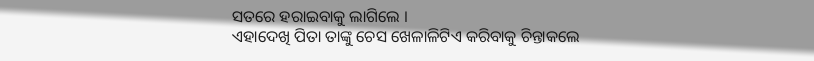ସତରେ ହରାଇବାକୁ ଲାଗିଲେ ।
ଏହାଦେଖି ପିତା ତାଙ୍କୁ ଚେସ ଖେଳାଳିଟିଏ କରିବାକୁ ଚିନ୍ତାକଲେ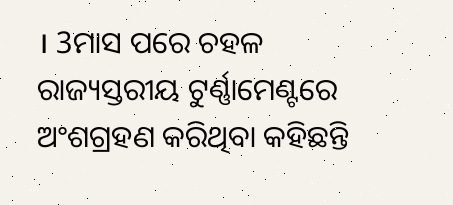। 3ମାସ ପରେ ଚହଳ ରାଜ୍ୟସ୍ତରୀୟ ଟୁର୍ଣ୍ଣାମେଣ୍ଟରେ ଅଂଶଗ୍ରହଣ କରିଥିବା କହିଛନ୍ତି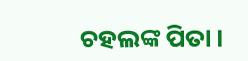ଚହଲଙ୍କ ପିତା ।